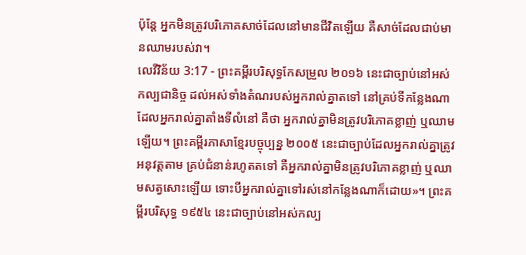ប៉ុន្ដែ អ្នកមិនត្រូវបរិភោគសាច់ដែលនៅមានជីវិតឡើយ គឺសាច់ដែលជាប់មានឈាមរបស់វា។
លេវីវិន័យ 3:17 - ព្រះគម្ពីរបរិសុទ្ធកែសម្រួល ២០១៦ នេះជាច្បាប់នៅអស់កល្បជានិច្ច ដល់អស់ទាំងតំណរបស់អ្នករាល់គ្នាតទៅ នៅគ្រប់ទីកន្លែងណាដែលអ្នករាល់គ្នាតាំងទីលំនៅ គឺថា អ្នករាល់គ្នាមិនត្រូវបរិភោគខ្លាញ់ ឬឈាមឡើយ។ ព្រះគម្ពីរភាសាខ្មែរបច្ចុប្បន្ន ២០០៥ នេះជាច្បាប់ដែលអ្នករាល់គ្នាត្រូវអនុវត្តតាម គ្រប់ជំនាន់រហូតតទៅ គឺអ្នករាល់គ្នាមិនត្រូវបរិភោគខ្លាញ់ ឬឈាមសត្វសោះឡើយ ទោះបីអ្នករាល់គ្នាទៅរស់នៅកន្លែងណាក៏ដោយ»។ ព្រះគម្ពីរបរិសុទ្ធ ១៩៥៤ នេះជាច្បាប់នៅអស់កល្ប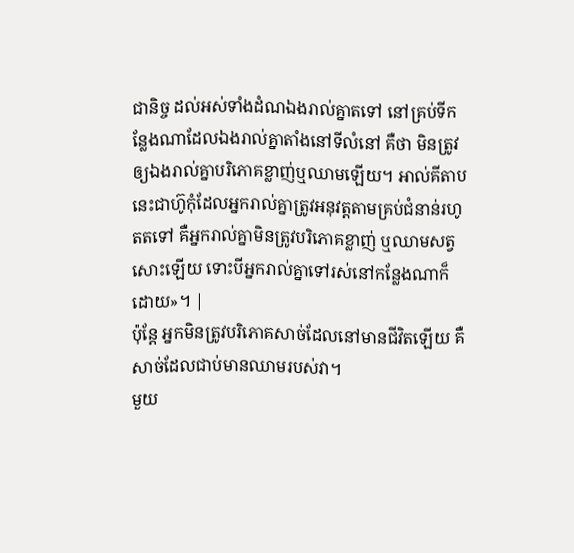ជានិច្ច ដល់អស់ទាំងដំណឯងរាល់គ្នាតទៅ នៅគ្រប់ទីកន្លែងណាដែលឯងរាល់គ្នាតាំងនៅទីលំនៅ គឺថា មិនត្រូវឲ្យឯងរាល់គ្នាបរិភោគខ្លាញ់ឬឈាមឡើយ។ អាល់គីតាប នេះជាហ៊ូកុំដែលអ្នករាល់គ្នាត្រូវអនុវត្តតាមគ្រប់ជំនាន់រហូតតទៅ គឺអ្នករាល់គ្នាមិនត្រូវបរិភោគខ្លាញ់ ឬឈាមសត្វសោះឡើយ ទោះបីអ្នករាល់គ្នាទៅរស់នៅកន្លែងណាក៏ដោយ»។ |
ប៉ុន្ដែ អ្នកមិនត្រូវបរិភោគសាច់ដែលនៅមានជីវិតឡើយ គឺសាច់ដែលជាប់មានឈាមរបស់វា។
មួយ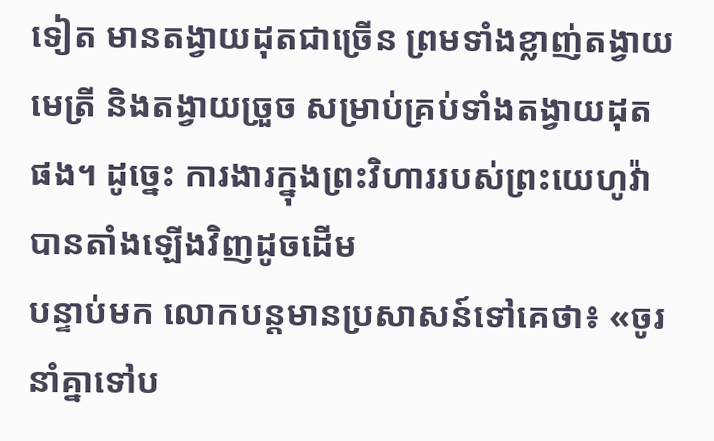ទៀត មានតង្វាយដុតជាច្រើន ព្រមទាំងខ្លាញ់តង្វាយមេត្រី និងតង្វាយច្រួច សម្រាប់គ្រប់ទាំងតង្វាយដុតផង។ ដូច្នេះ ការងារក្នុងព្រះវិហាររបស់ព្រះយេហូវ៉ាបានតាំងឡើងវិញដូចដើម
បន្ទាប់មក លោកបន្តមានប្រសាសន៍ទៅគេថា៖ «ចូរនាំគ្នាទៅប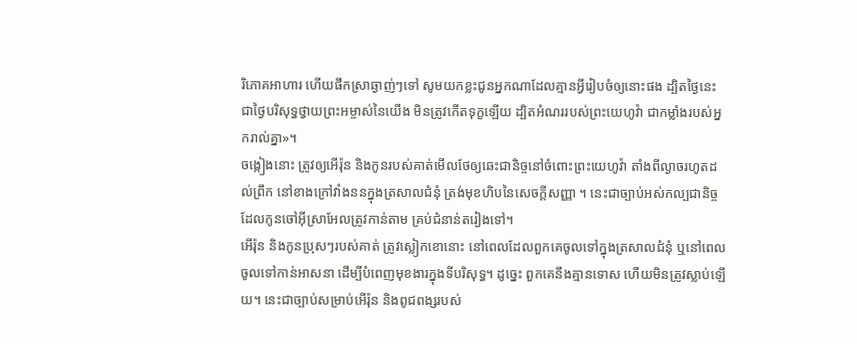រិភោគអាហារ ហើយផឹកស្រាឆ្ងាញ់ៗទៅ សូមយកខ្លះជូនអ្នកណាដែលគ្មានអ្វីរៀបចំឲ្យនោះផង ដ្បិតថ្ងៃនេះជាថ្ងៃបរិសុទ្ធថ្វាយព្រះអម្ចាស់នៃយើង មិនត្រូវកើតទុក្ខឡើយ ដ្បិតអំណររបស់ព្រះយេហូវ៉ា ជាកម្លាំងរបស់អ្នករាល់គ្នា»។
ចង្កៀងនោះ ត្រូវឲ្យអើរ៉ុន និងកូនរបស់គាត់មើលថែឲ្យឆេះជានិច្ចនៅចំពោះព្រះយេហូវ៉ា តាំងពីល្ងាចរហូតដល់ព្រឹក នៅខាងក្រៅវាំងននក្នុងត្រសាលជំនុំ ត្រង់មុខហិបនៃសេចក្ដីសញ្ញា ។ នេះជាច្បាប់អស់កល្បជានិច្ច ដែលកូនចៅអ៊ីស្រាអែលត្រូវកាន់តាម គ្រប់ជំនាន់តរៀងទៅ។
អើរ៉ុន និងកូនប្រុសៗរបស់គាត់ ត្រូវស្លៀកខោនោះ នៅពេលដែលពួកគេចូលទៅក្នុងត្រសាលជំនុំ ឬនៅពេលចូលទៅកាន់អាសនា ដើម្បីបំពេញមុខងារក្នុងទីបរិសុទ្ធ។ ដូច្នេះ ពួកគេនឹងគ្មានទោស ហើយមិនត្រូវស្លាប់ឡើយ។ នេះជាច្បាប់សម្រាប់អើរ៉ុន និងពូជពង្សរបស់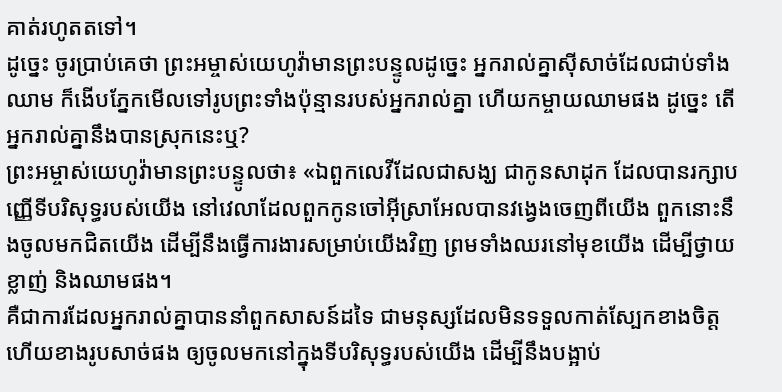គាត់រហូតតទៅ។
ដូច្នេះ ចូរប្រាប់គេថា ព្រះអម្ចាស់យេហូវ៉ាមានព្រះបន្ទូលដូច្នេះ អ្នករាល់គ្នាស៊ីសាច់ដែលជាប់ទាំងឈាម ក៏ងើបភ្នែកមើលទៅរូបព្រះទាំងប៉ុន្មានរបស់អ្នករាល់គ្នា ហើយកម្ចាយឈាមផង ដូច្នេះ តើអ្នករាល់គ្នានឹងបានស្រុកនេះឬ?
ព្រះអម្ចាស់យេហូវ៉ាមានព្រះបន្ទូលថា៖ «ឯពួកលេវីដែលជាសង្ឃ ជាកូនសាដុក ដែលបានរក្សាបញ្ញើទីបរិសុទ្ធរបស់យើង នៅវេលាដែលពួកកូនចៅអ៊ីស្រាអែលបានវង្វេងចេញពីយើង ពួកនោះនឹងចូលមកជិតយើង ដើម្បីនឹងធ្វើការងារសម្រាប់យើងវិញ ព្រមទាំងឈរនៅមុខយើង ដើម្បីថ្វាយខ្លាញ់ និងឈាមផង។
គឺជាការដែលអ្នករាល់គ្នាបាននាំពួកសាសន៍ដទៃ ជាមនុស្សដែលមិនទទួលកាត់ស្បែកខាងចិត្ត ហើយខាងរូបសាច់ផង ឲ្យចូលមកនៅក្នុងទីបរិសុទ្ធរបស់យើង ដើម្បីនឹងបង្អាប់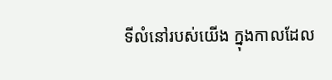ទីលំនៅរបស់យើង ក្នុងកាលដែល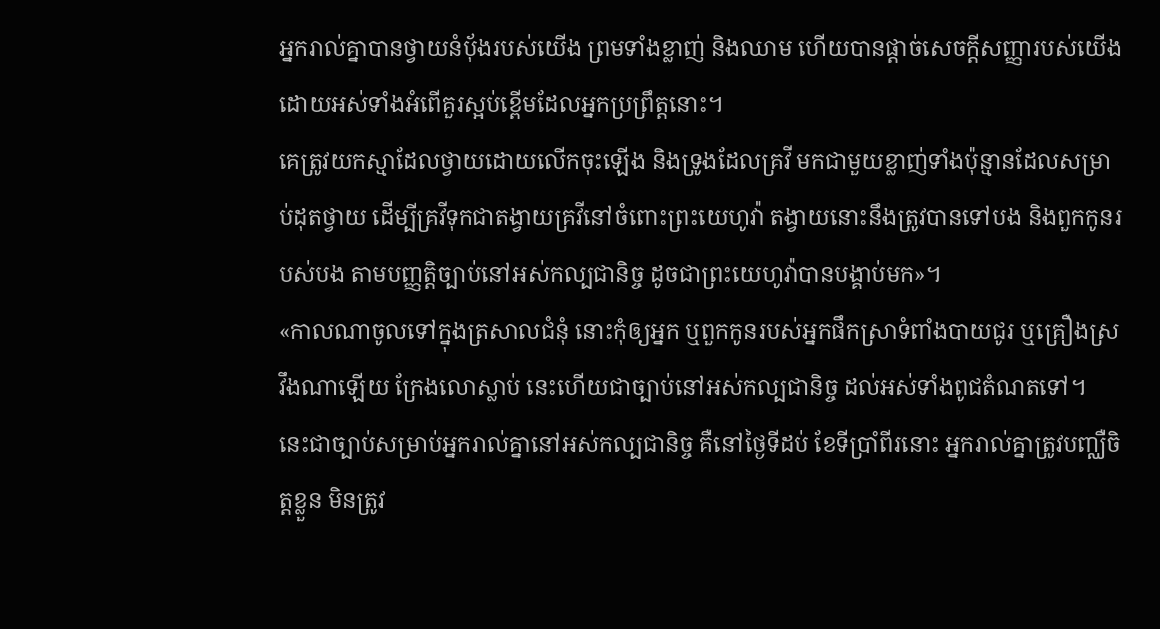អ្នករាល់គ្នាបានថ្វាយនំបុ័ងរបស់យើង ព្រមទាំងខ្លាញ់ និងឈាម ហើយបានផ្តាច់សេចក្ដីសញ្ញារបស់យើង ដោយអស់ទាំងអំពើគួរស្អប់ខ្ពើមដែលអ្នកប្រព្រឹត្តនោះ។
គេត្រូវយកស្មាដែលថ្វាយដោយលើកចុះឡើង និងទ្រូងដែលគ្រវី មកជាមួយខ្លាញ់ទាំងប៉ុន្មានដែលសម្រាប់ដុតថ្វាយ ដើម្បីគ្រវីទុកជាតង្វាយគ្រវីនៅចំពោះព្រះយេហូវ៉ា តង្វាយនោះនឹងត្រូវបានទៅបង និងពួកកូនរបស់បង តាមបញ្ញត្តិច្បាប់នៅអស់កល្បជានិច្ច ដូចជាព្រះយេហូវ៉ាបានបង្គាប់មក»។
«កាលណាចូលទៅក្នុងត្រសាលជំនុំ នោះកុំឲ្យអ្នក ឬពួកកូនរបស់អ្នកផឹកស្រាទំពាំងបាយជូរ ឬគ្រឿងស្រវឹងណាឡើយ ក្រែងលោស្លាប់ នេះហើយជាច្បាប់នៅអស់កល្បជានិច្ច ដល់អស់ទាំងពូជតំណតទៅ។
នេះជាច្បាប់សម្រាប់អ្នករាល់គ្នានៅអស់កល្បជានិច្ច គឺនៅថ្ងៃទីដប់ ខែទីប្រាំពីរនោះ អ្នករាល់គ្នាត្រូវបញ្ឈឺចិត្តខ្លួន មិនត្រូវ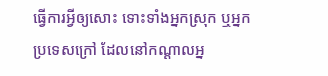ធ្វើការអ្វីឲ្យសោះ ទោះទាំងអ្នកស្រុក ឬអ្នកប្រទេសក្រៅ ដែលនៅកណ្ដាលអ្ន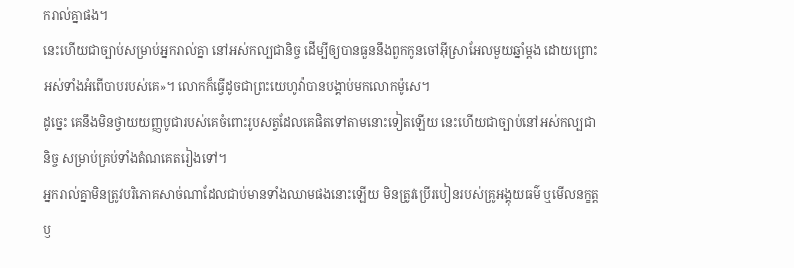ករាល់គ្នាផង។
នេះហើយជាច្បាប់សម្រាប់អ្នករាល់គ្នា នៅអស់កល្បជានិច្ច ដើម្បីឲ្យបានធួននឹងពួកកូនចៅអ៊ីស្រាអែលមួយឆ្នាំម្តង ដោយព្រោះអស់ទាំងអំពើបាបរបស់គេ»។ លោកក៏ធ្វើដូចជាព្រះយេហូវ៉ាបានបង្គាប់មកលោកម៉ូសេ។
ដូច្នេះ គេនឹងមិនថ្វាយយញ្ញបូជារបស់គេចំពោះរូបសត្វដែលគេផិតទៅតាមនោះទៀតឡើយ នេះហើយជាច្បាប់នៅអស់កល្បជានិច្ច សម្រាប់គ្រប់ទាំងតំណគេតរៀងទៅ។
អ្នករាល់គ្នាមិនត្រូវបរិភោគសាច់ណាដែលជាប់មានទាំងឈាមផងនោះឡើយ មិនត្រូវប្រើរបៀនរបស់គ្រូអង្គុយធម៌ ឬមើលនក្ខត្តឫ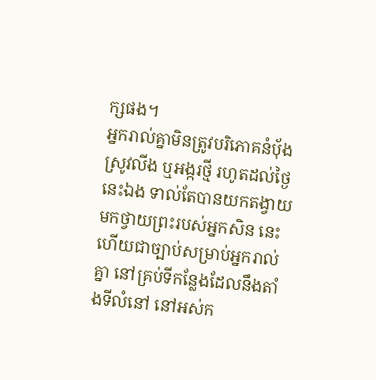ក្សផង។
អ្នករាល់គ្នាមិនត្រូវបរិភោគនំបុ័ង ស្រូវលីង ឬអង្ករថ្មី រហូតដល់ថ្ងៃនេះឯង ទាល់តែបានយកតង្វាយមកថ្វាយព្រះរបស់អ្នកសិន នេះហើយជាច្បាប់សម្រាប់អ្នករាល់គ្នា នៅគ្រប់ទីកន្លែងដែលនឹងតាំងទីលំនៅ នៅអស់ក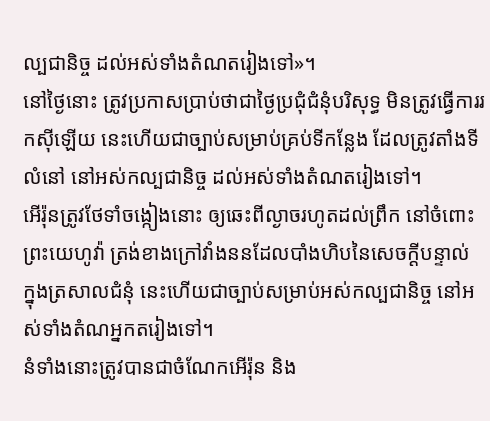ល្បជានិច្ច ដល់អស់ទាំងតំណតរៀងទៅ»។
នៅថ្ងៃនោះ ត្រូវប្រកាសប្រាប់ថាជាថ្ងៃប្រជុំជំនុំបរិសុទ្ធ មិនត្រូវធ្វើការរកស៊ីឡើយ នេះហើយជាច្បាប់សម្រាប់គ្រប់ទីកន្លែង ដែលត្រូវតាំងទីលំនៅ នៅអស់កល្បជានិច្ច ដល់អស់ទាំងតំណតរៀងទៅ។
អើរ៉ុនត្រូវថែទាំចង្កៀងនោះ ឲ្យឆេះពីល្ងាចរហូតដល់ព្រឹក នៅចំពោះព្រះយេហូវ៉ា ត្រង់ខាងក្រៅវាំងននដែលបាំងហិបនៃសេចក្ដីបន្ទាល់ ក្នុងត្រសាលជំនុំ នេះហើយជាច្បាប់សម្រាប់អស់កល្បជានិច្ច នៅអស់ទាំងតំណអ្នកតរៀងទៅ។
នំទាំងនោះត្រូវបានជាចំណែកអើរ៉ុន និង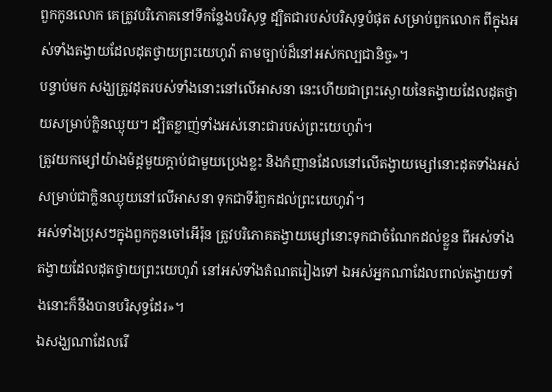ពួកកូនលោក គេត្រូវបរិភោគនៅទីកន្លែងបរិសុទ្ធ ដ្បិតជារបស់បរិសុទ្ធបំផុត សម្រាប់ពួកលោក ពីក្នុងអស់ទាំងតង្វាយដែលដុតថ្វាយព្រះយេហូវ៉ា តាមច្បាប់ដ៏នៅអស់កល្បជានិច្ច»។
បន្ទាប់មក សង្ឃត្រូវដុតរបស់ទាំងនោះនៅលើអាសនា នេះហើយជាព្រះស្ងោយនៃតង្វាយដែលដុតថ្វាយសម្រាប់ក្លិនឈ្ងុយ។ ដ្បិតខ្លាញ់ទាំងអស់នោះជារបស់ព្រះយេហូវ៉ា។
ត្រូវយកម្សៅយ៉ាងម៉ដ្តមួយក្តាប់ជាមួយប្រេងខ្លះ និងកំញានដែលនៅលើតង្វាយម្សៅនោះដុតទាំងអស់ សម្រាប់ជាក្លិនឈ្ងុយនៅលើអាសនា ទុកជាទីរំឭកដល់ព្រះយេហូវ៉ា។
អស់ទាំងប្រុសៗក្នុងពួកកូនចៅអើរ៉ុន ត្រូវបរិភោគតង្វាយម្សៅនោះទុកជាចំណែកដល់ខ្លួន ពីអស់ទាំងតង្វាយដែលដុតថ្វាយព្រះយេហូវ៉ា នៅអស់ទាំងតំណតរៀងទៅ ឯអស់អ្នកណាដែលពាល់តង្វាយទាំងនោះក៏នឹងបានបរិសុទ្ធដែរ»។
ឯសង្ឃណាដែលរើ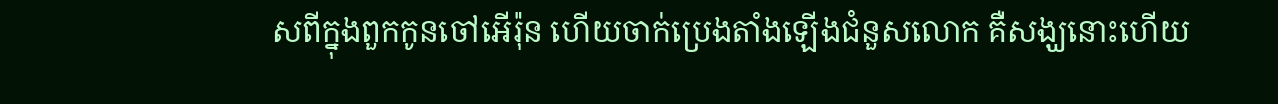សពីក្នុងពួកកូនចៅអើរ៉ុន ហើយចាក់ប្រេងតាំងឡើងជំនួសលោក គឺសង្ឃនោះហើយ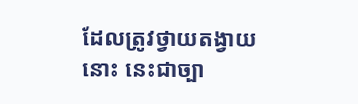ដែលត្រូវថ្វាយតង្វាយនោះ នេះជាច្បា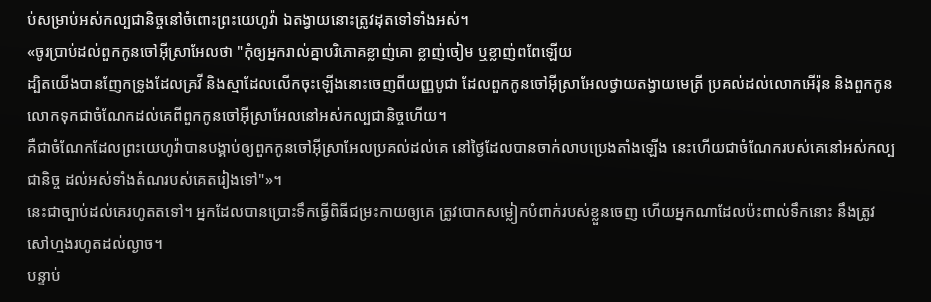ប់សម្រាប់អស់កល្បជានិច្ចនៅចំពោះព្រះយេហូវ៉ា ឯតង្វាយនោះត្រូវដុតទៅទាំងអស់។
«ចូរប្រាប់ដល់ពួកកូនចៅអ៊ីស្រាអែលថា "កុំឲ្យអ្នករាល់គ្នាបរិភោគខ្លាញ់គោ ខ្លាញ់ចៀម ឬខ្លាញ់ពពែឡើយ
ដ្បិតយើងបានញែកទ្រូងដែលគ្រវី និងស្មាដែលលើកចុះឡើងនោះចេញពីយញ្ញបូជា ដែលពួកកូនចៅអ៊ីស្រាអែលថ្វាយតង្វាយមេត្រី ប្រគល់ដល់លោកអើរ៉ុន និងពួកកូនលោកទុកជាចំណែកដល់គេពីពួកកូនចៅអ៊ីស្រាអែលនៅអស់កល្បជានិច្ចហើយ។
គឺជាចំណែកដែលព្រះយេហូវ៉ាបានបង្គាប់ឲ្យពួកកូនចៅអ៊ីស្រាអែលប្រគល់ដល់គេ នៅថ្ងៃដែលបានចាក់លាបប្រេងតាំងឡើង នេះហើយជាចំណែករបស់គេនៅអស់កល្បជានិច្ច ដល់អស់ទាំងតំណរបស់គេតរៀងទៅ"»។
នេះជាច្បាប់ដល់គេរហូតតទៅ។ អ្នកដែលបានប្រោះទឹកធ្វើពិធីជម្រះកាយឲ្យគេ ត្រូវបោកសម្លៀកបំពាក់របស់ខ្លួនចេញ ហើយអ្នកណាដែលប៉ះពាល់ទឹកនោះ នឹងត្រូវសៅហ្មងរហូតដល់ល្ងាច។
បន្ទាប់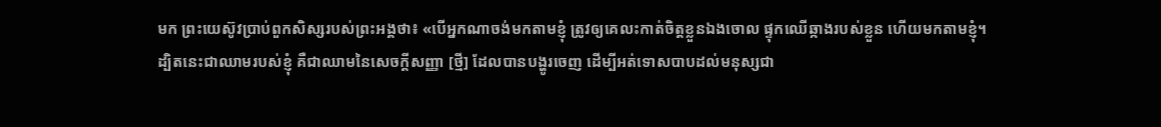មក ព្រះយេស៊ូវប្រាប់ពួកសិស្សរបស់ព្រះអង្គថា៖ «បើអ្នកណាចង់មកតាមខ្ញុំ ត្រូវឲ្យគេលះកាត់ចិត្តខ្លួនឯងចោល ផ្ទុកឈើឆ្កាងរបស់ខ្លួន ហើយមកតាមខ្ញុំ។
ដ្បិតនេះជាឈាមរបស់ខ្ញុំ គឺជាឈាមនៃសេចក្ដីសញ្ញា [ថ្មី] ដែលបានបង្ហូរចេញ ដើម្បីអត់ទោសបាបដល់មនុស្សជា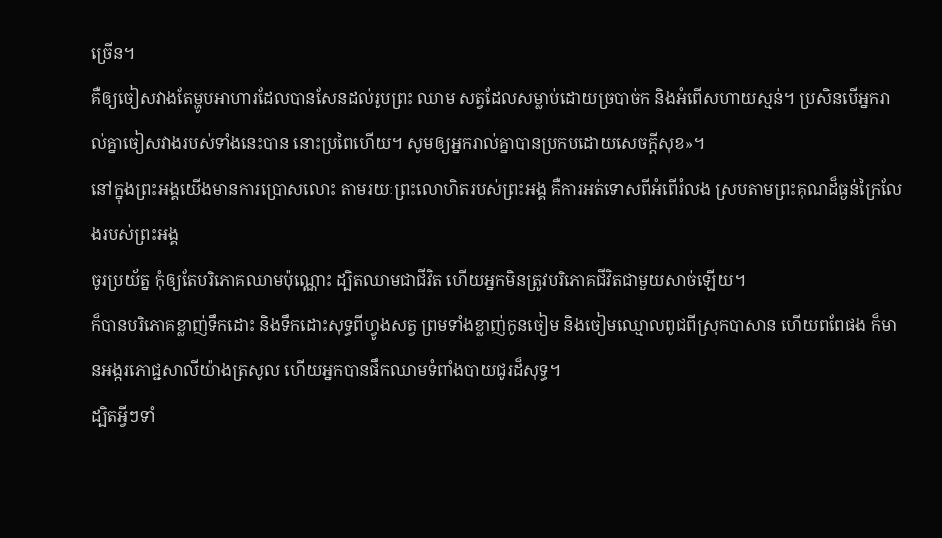ច្រើន។
គឺឲ្យចៀសវាងតែម្ហូបអាហារដែលបានសែនដល់រូបព្រះ ឈាម សត្វដែលសម្លាប់ដោយច្របាច់ក និងអំពើសហាយស្មន់។ ប្រសិនបើអ្នករាល់គ្នាចៀសវាងរបស់ទាំងនេះបាន នោះប្រពៃហើយ។ សូមឲ្យអ្នករាល់គ្នាបានប្រកបដោយសេចក្តីសុខ»។
នៅក្នុងព្រះអង្គយើងមានការប្រោសលោះ តាមរយៈព្រះលោហិតរបស់ព្រះអង្គ គឺការអត់ទោសពីអំពើរំលង ស្របតាមព្រះគុណដ៏ធ្ងន់ក្រៃលែងរបស់ព្រះអង្គ
ចូរប្រយ័ត្ន កុំឲ្យតែបរិភោគឈាមប៉ុណ្ណោះ ដ្បិតឈាមជាជីវិត ហើយអ្នកមិនត្រូវបរិភោគជីវិតជាមួយសាច់ឡើយ។
ក៏បានបរិភោគខ្លាញ់ទឹកដោះ និងទឹកដោះសុទ្ធពីហ្វូងសត្វ ព្រមទាំងខ្លាញ់កូនចៀម និងចៀមឈ្មោលពូជពីស្រុកបាសាន ហើយពពែផង ក៏មានអង្ករភោជ្ជសាលីយ៉ាងត្រសូល ហើយអ្នកបានផឹកឈាមទំពាំងបាយជូរដ៏សុទ្ធ។
ដ្បិតអ្វីៗទាំ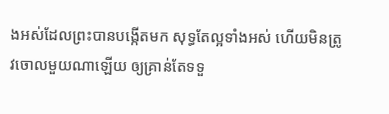ងអស់ដែលព្រះបានបង្កើតមក សុទ្ធតែល្អទាំងអស់ ហើយមិនត្រូវចោលមួយណាឡើយ ឲ្យគ្រាន់តែទទួ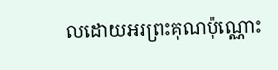លដោយអរព្រះគុណប៉ុណ្ណោះ